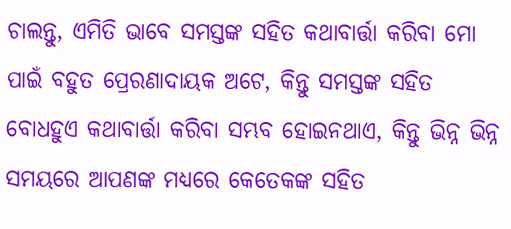ଚାଲନ୍ତୁ, ଏମିତି ଭାବେ ସମସ୍ତଙ୍କ ସହିତ କଥାବାର୍ତ୍ତା କରିବା ମୋ ପାଇଁ ବହୁତ ପ୍ରେରଣାଦାୟକ ଅଟେ, କିନ୍ତୁ ସମସ୍ତଙ୍କ ସହିତ ବୋଧହୁଏ କଥାବାର୍ତ୍ତା କରିବା ସମ୍ଭବ ହୋଇନଥାଏ, କିନ୍ତୁ ଭିନ୍ନ ଭିନ୍ନ ସମୟରେ ଆପଣଙ୍କ ମଧ୍ୟରେ କେତେକଙ୍କ ସହିତ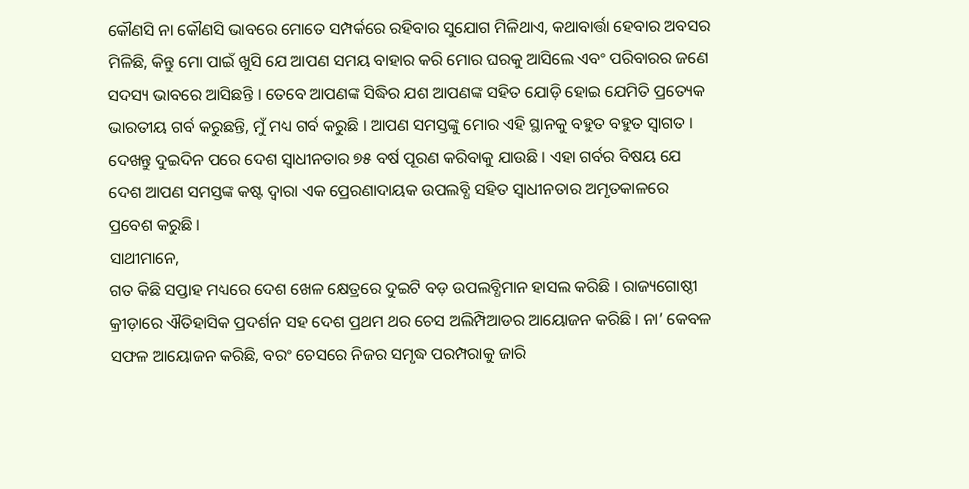କୌଣସି ନା କୌଣସି ଭାବରେ ମୋତେ ସମ୍ପର୍କରେ ରହିବାର ସୁଯୋଗ ମିଳିଥାଏ, କଥାବାର୍ତ୍ତା ହେବାର ଅବସର ମିଳିଛି, କିନ୍ତୁ ମୋ ପାଇଁ ଖୁସି ଯେ ଆପଣ ସମୟ ବାହାର କରି ମୋର ଘରକୁ ଆସିଲେ ଏବଂ ପରିବାରର ଜଣେ ସଦସ୍ୟ ଭାବରେ ଆସିଛନ୍ତି । ତେବେ ଆପଣଙ୍କ ସିଦ୍ଧିର ଯଶ ଆପଣଙ୍କ ସହିତ ଯୋଡ଼ି ହୋଇ ଯେମିତି ପ୍ରତ୍ୟେକ ଭାରତୀୟ ଗର୍ବ କରୁଛନ୍ତି, ମୁଁ ମଧ୍ୟ ଗର୍ବ କରୁଛି । ଆପଣ ସମସ୍ତଙ୍କୁ ମୋର ଏହି ସ୍ଥାନକୁ ବହୁତ ବହୁତ ସ୍ୱାଗତ ।
ଦେଖନ୍ତୁ ଦୁଇଦିନ ପରେ ଦେଶ ସ୍ୱାଧୀନତାର ୭୫ ବର୍ଷ ପୂରଣ କରିବାକୁ ଯାଉଛି । ଏହା ଗର୍ବର ବିଷୟ ଯେ ଦେଶ ଆପଣ ସମସ୍ତଙ୍କ କଷ୍ଟ ଦ୍ୱାରା ଏକ ପ୍ରେରଣାଦାୟକ ଉପଲବ୍ଧି ସହିତ ସ୍ୱାଧୀନତାର ଅମୃତକାଳରେ ପ୍ରବେଶ କରୁଛି ।
ସାଥୀମାନେ,
ଗତ କିଛି ସପ୍ତାହ ମଧ୍ୟରେ ଦେଶ ଖେଳ କ୍ଷେତ୍ରରେ ଦୁଇଟି ବଡ଼ ଉପଲବ୍ଧିମାନ ହାସଲ କରିଛି । ରାଜ୍ୟଗୋଷ୍ଠୀ କ୍ରୀଡ଼ାରେ ଐତିହାସିକ ପ୍ରଦର୍ଶନ ସହ ଦେଶ ପ୍ରଥମ ଥର ଚେସ ଅଲିମ୍ପିଆଡର ଆୟୋଜନ କରିଛି । ନା’ କେବଳ ସଫଳ ଆୟୋଜନ କରିଛି, ବରଂ ଚେସରେ ନିଜର ସମୃଦ୍ଧ ପରମ୍ପରାକୁ ଜାରି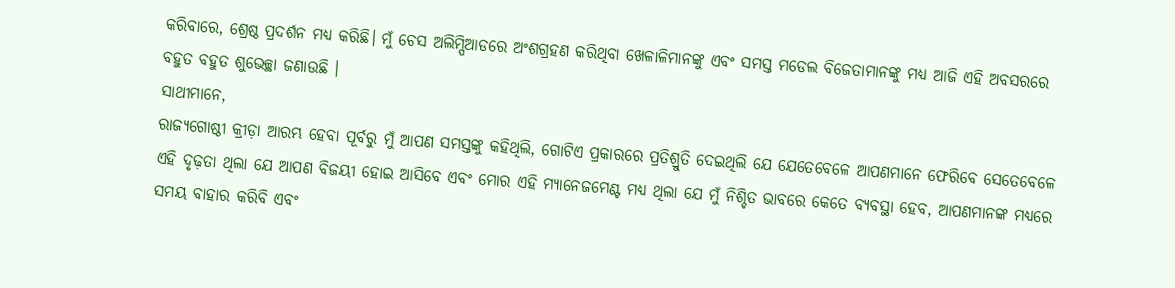କରିବାରେ, ଶ୍ରେଷ୍ଠ ପ୍ରଦର୍ଶନ ମଧ୍ୟ କରିଛି। ମୁଁ ଚେସ ଅଲିମ୍ପିଆଡରେ ଅଂଶଗ୍ରହଣ କରିଥିବା ଖେଳାଳିମାନଙ୍କୁ ଏବଂ ସମସ୍ତ ମଡେଲ ବିଜେତାମାନଙ୍କୁ ମଧ୍ୟ ଆଜି ଏହି ଅବସରରେ ବହୁତ ବହୁତ ଶୁଭେଚ୍ଛା ଜଣାଉଛି ।
ସାଥୀମାନେ,
ରାଜ୍ୟଗୋଷ୍ଠୀ କ୍ରୀଡ଼ା ଆରମ୍ଭ ହେବା ପୂର୍ବରୁ ମୁଁ ଆପଣ ସମସ୍ତଙ୍କୁ କହିଥିଲି, ଗୋଟିଏ ପ୍ରକାରରେ ପ୍ରତିଶ୍ରୁତି ଦେଇଥିଲି ଯେ ଯେତେବେଳେ ଆପଣମାନେ ଫେରିବେ ସେତେବେଳେ ଏହି ଦୃଢ଼ତା ଥିଲା ଯେ ଆପଣ ବିଜୟୀ ହୋଇ ଆସିବେ ଏବଂ ମୋର ଏହି ମ୍ୟାନେଜମେଣ୍ଟ ମଧ୍ୟ ଥିଲା ଯେ ମୁଁ ନିଶ୍ଚିତ ଭାବରେ କେତେ ବ୍ୟବସ୍ଥା ହେବ, ଆପଣମାନଙ୍କ ମଧ୍ୟରେ ସମୟ ବାହାର କରିବି ଏବଂ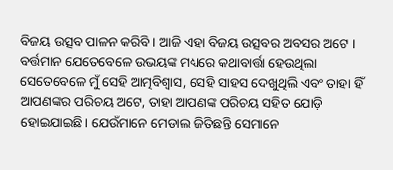ବିଜୟ ଉତ୍ସବ ପାଳନ କରିବି । ଆଜି ଏହା ବିଜୟ ଉତ୍ସବର ଅବସର ଅଟେ । ବର୍ତ୍ତମାନ ଯେତେବେଳେ ଉଭୟଙ୍କ ମଧ୍ୟରେ କଥାବାର୍ତ୍ତା ହେଉଥିଲା ସେତେବେଳେ ମୁଁ ସେହି ଆତ୍ମବିଶ୍ୱାସ, ସେହି ସାହସ ଦେଖୁଥିଲି ଏବଂ ତାହା ହିଁ ଆପଣଙ୍କର ପରିଚୟ ଅଟେ, ତାହା ଆପଣଙ୍କ ପରିଚୟ ସହିତ ଯୋଡ଼ି ହୋଇଯାଇଛି। ଯେଉଁମାନେ ମେଡାଲ ଜିତିଛନ୍ତି ସେମାନେ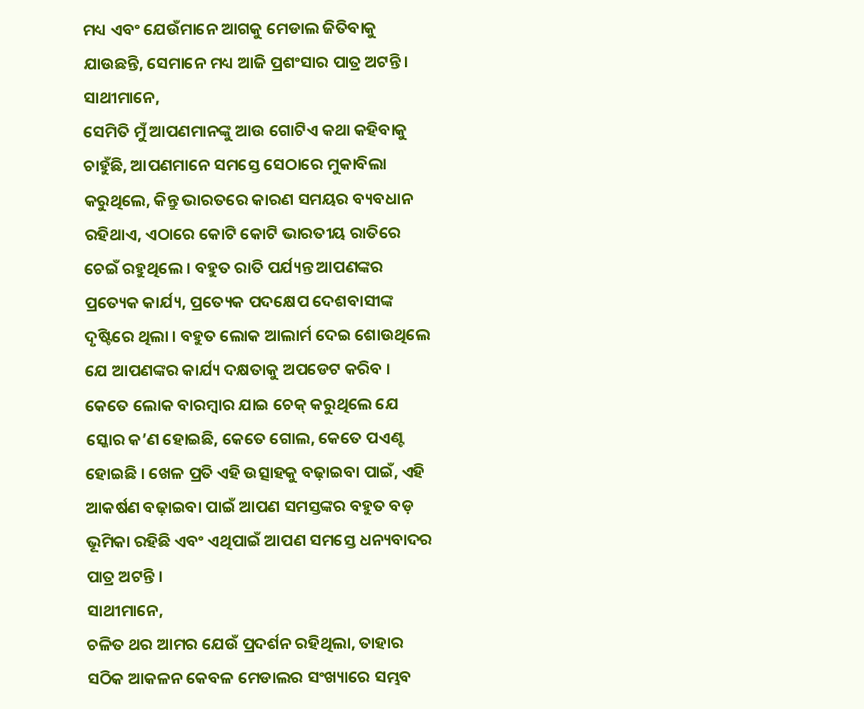ମଧ୍ୟ ଏବଂ ଯେଉଁମାନେ ଆଗକୁ ମେଡାଲ ଜିତିବାକୁ ଯାଉଛନ୍ତି, ସେମାନେ ମଧ୍ୟ ଆଜି ପ୍ରଶଂସାର ପାତ୍ର ଅଟନ୍ତି ।
ସାଥୀମାନେ,
ସେମିତି ମୁଁ ଆପଣମାନଙ୍କୁ ଆଉ ଗୋଟିଏ କଥା କହିବାକୁ ଚାହୁଁଛି, ଆପଣମାନେ ସମସ୍ତେ ସେଠାରେ ମୁକାବିଲା କରୁଥିଲେ, କିନ୍ତୁ ଭାରତରେ କାରଣ ସମୟର ବ୍ୟବଧାନ ରହିଥାଏ, ଏଠାରେ କୋଟି କୋଟି ଭାରତୀୟ ରାତିରେ ଚେଇଁ ରହୁଥିଲେ । ବହୁତ ରାତି ପର୍ଯ୍ୟନ୍ତ ଆପଣଙ୍କର ପ୍ରତ୍ୟେକ କାର୍ଯ୍ୟ, ପ୍ରତ୍ୟେକ ପଦକ୍ଷେପ ଦେଶବାସୀଙ୍କ ଦୃଷ୍ଟିରେ ଥିଲା । ବହୁତ ଲୋକ ଆଲାର୍ମ ଦେଇ ଶୋଉଥିଲେ ଯେ ଆପଣଙ୍କର କାର୍ଯ୍ୟ ଦକ୍ଷତାକୁ ଅପଡେଟ କରିବ । କେତେ ଲୋକ ବାରମ୍ବାର ଯାଇ ଚେକ୍ କରୁଥିଲେ ଯେ ସ୍କୋର କ’ଣ ହୋଇଛି, କେତେ ଗୋଲ, କେତେ ପଏଣ୍ଟ ହୋଇଛି । ଖେଳ ପ୍ରତି ଏହି ଉତ୍ସାହକୁ ବଢ଼ାଇବା ପାଇଁ, ଏହି ଆକର୍ଷଣ ବଢ଼ାଇବା ପାଇଁ ଆପଣ ସମସ୍ତଙ୍କର ବହୁତ ବଡ଼ ଭୂମିକା ରହିଛି ଏବଂ ଏଥିପାଇଁ ଆପଣ ସମସ୍ତେ ଧନ୍ୟବାଦର ପାତ୍ର ଅଟନ୍ତି ।
ସାଥୀମାନେ,
ଚଳିତ ଥର ଆମର ଯେଉଁ ପ୍ରଦର୍ଶନ ରହିଥିଲା, ତାହାର ସଠିକ ଆକଳନ କେବଳ ମେଡାଲର ସଂଖ୍ୟାରେ ସମ୍ଭବ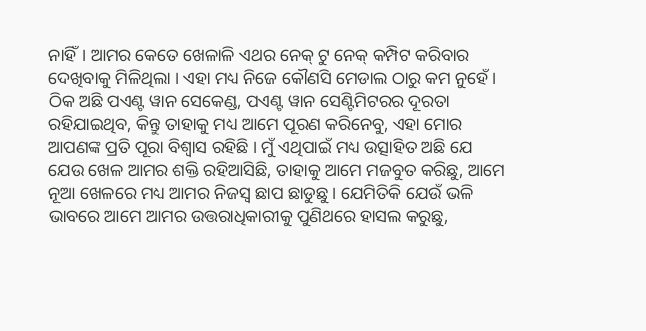ନାହିଁ। ଆମର କେତେ ଖେଳାଳି ଏଥର ନେକ୍ ଟୁ ନେକ୍ କମ୍ପିଟ କରିବାର ଦେଖିବାକୁ ମିଳିଥିଲା । ଏହା ମଧ୍ୟ ନିଜେ କୌଣସି ମେଡାଲ ଠାରୁ କମ ନୁହେଁ । ଠିକ ଅଛି ପଏଣ୍ଟ ୱାନ ସେକେଣ୍ଡ, ପଏଣ୍ଟ ୱାନ ସେଣ୍ଟିମିଟରର ଦୂରତା ରହିଯାଇଥିବ, କିନ୍ତୁ ତାହାକୁ ମଧ୍ୟ ଆମେ ପୂରଣ କରିନେବୁ, ଏହା ମୋର ଆପଣଙ୍କ ପ୍ରତି ପୂରା ବିଶ୍ୱାସ ରହିଛି । ମୁଁ ଏଥିପାଇଁ ମଧ୍ୟ ଉତ୍ସାହିତ ଅଛି ଯେ ଯେଉ ଖେଳ ଆମର ଶକ୍ତି ରହିଆସିଛି, ତାହାକୁ ଆମେ ମଜବୁତ କରିଛୁ, ଆମେ ନୂଆ ଖେଳରେ ମଧ୍ୟ ଆମର ନିଜସ୍ୱ ଛାପ ଛାଡୁଛୁ । ଯେମିତିକି ଯେଉଁ ଭଳି ଭାବରେ ଆମେ ଆମର ଉତ୍ତରାଧିକାରୀକୁ ପୁଣିଥରେ ହାସଲ କରୁଛୁ,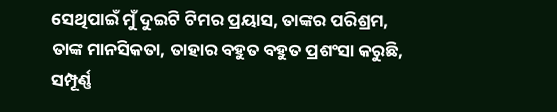ସେଥିପାଇଁ ମୁଁ ଦୁଇଟି ଟିମର ପ୍ରୟାସ, ତାଙ୍କର ପରିଶ୍ରମ, ତାଙ୍କ ମାନସିକତା, ତାହାର ବହୁତ ବହୁତ ପ୍ରଶଂସା କରୁଛି, ସମ୍ପୂର୍ଣ୍ଣ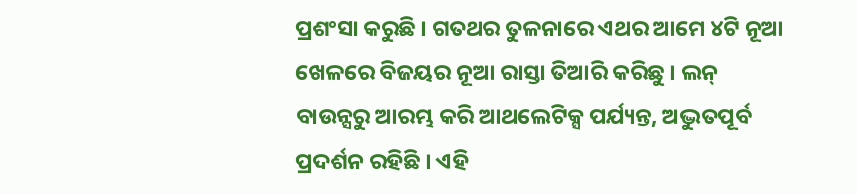ପ୍ରଶଂସା କରୁଛି । ଗତଥର ତୁଳନାରେ ଏଥର ଆମେ ୪ଟି ନୂଆ ଖେଳରେ ବିଜୟର ନୂଆ ରାସ୍ତା ତିଆରି କରିଛୁ । ଲନ୍ ବାଉନ୍ସରୁ ଆରମ୍ଭ କରି ଆଥଲେଟିକ୍ସ ପର୍ଯ୍ୟନ୍ତ, ଅଦ୍ଭୁତପୂର୍ବ ପ୍ରଦର୍ଶନ ରହିଛି । ଏହି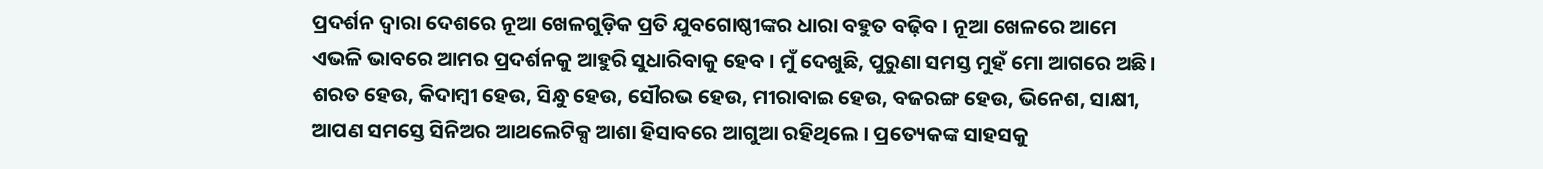ପ୍ରଦର୍ଶନ ଦ୍ୱାରା ଦେଶରେ ନୂଆ ଖେଳଗୁଡ଼ିକ ପ୍ରତି ଯୁବଗୋଷ୍ଠୀଙ୍କର ଧାରା ବହୁତ ବଢ଼ିବ । ନୂଆ ଖେଳରେ ଆମେ ଏଭଳି ଭାବରେ ଆମର ପ୍ରଦର୍ଶନକୁ ଆହୁରି ସୁଧାରିବାକୁ ହେବ । ମୁଁ ଦେଖୁଛି, ପୁରୁଣା ସମସ୍ତ ମୁହଁ ମୋ ଆଗରେ ଅଛି। ଶରତ ହେଉ, କିଦାମ୍ବୀ ହେଉ, ସିନ୍ଧୁ ହେଉ, ସୌରଭ ହେଉ, ମୀରାବାଇ ହେଉ, ବଜରଙ୍ଗ ହେଉ, ଭିନେଶ, ସାକ୍ଷୀ, ଆପଣ ସମସ୍ତେ ସିନିଅର ଆଥଲେଟିକ୍ସ ଆଶା ହିସାବରେ ଆଗୁଆ ରହିଥିଲେ । ପ୍ରତ୍ୟେକଙ୍କ ସାହସକୁ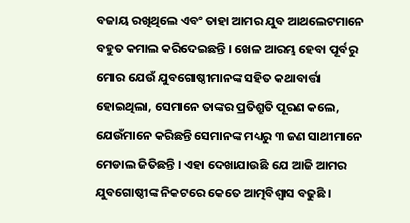ବଜାୟ ରଖିଥିଲେ ଏବଂ ତାହା ଆମର ଯୁବ ଆଥଲେଟମାନେ ବହୁତ କମାଲ କରିଦେଇଛନ୍ତି । ଖେଳ ଆରମ୍ଭ ହେବା ପୂର୍ବରୁ ମୋର ଯେଉଁ ଯୁବଗୋଷ୍ଠୀମାନଙ୍କ ସହିତ କଥାବାର୍ତ୍ତା ହୋଇଥିଲା, ସେମାନେ ତାଙ୍କର ପ୍ରତିଶ୍ରୁତି ପୂରଣ କଲେ, ଯେଉଁମାନେ କରିଛନ୍ତି ସେମାନଙ୍କ ମଧ୍ୟରୁ ୩ ଜଣ ସାଥୀମାନେ ମେଡାଲ ଜିତିଛନ୍ତି । ଏହା ଦେଖାଯାଉଛି ଯେ ଆଜି ଆମର ଯୁବଗୋଷ୍ଠୀଙ୍କ ନିକଟରେ କେତେ ଆତ୍ମବିଶ୍ୱାସ ବଢୁଛି ।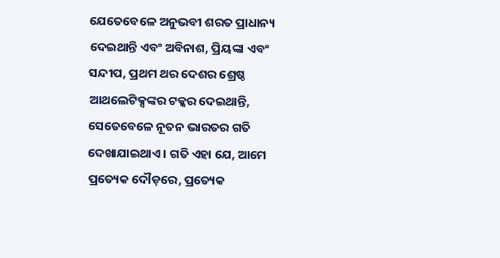ଯେତେବେଳେ ଅନୁଭବୀ ଶରତ ପ୍ରାଧାନ୍ୟ ଦେଇଥାନ୍ତି ଏବଂ ଅବିନାଶ, ପ୍ରିୟଙ୍କା ଏବଂ ସନ୍ଦୀପ, ପ୍ରଥମ ଥର ଦେଶର ଶ୍ରେଷ୍ଠ ଆଥଲେଟିକ୍ସଙ୍କର ଟକ୍କର ଦେଇଥାନ୍ତି, ସେତେବେଳେ ନୂତନ ଭାରତର ଗତି ଦେଖାଯାଇଥାଏ । ଗତି ଏହା ଯେ, ଆମେ ପ୍ରତ୍ୟେକ ଦୌଡ଼ରେ, ପ୍ରତ୍ୟେକ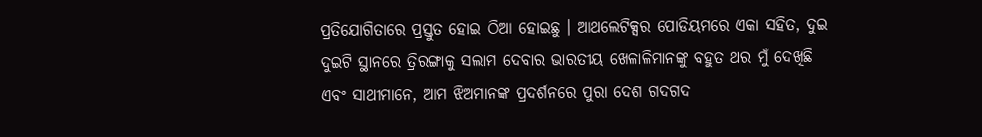ପ୍ରତିଯୋଗିତାରେ ପ୍ରସ୍ତୁତ ହୋଇ ଠିଆ ହୋଇଛୁ । ଆଥଲେଟିକ୍ସର ପୋଡିୟମରେ ଏକା ସହିତ, ଦୁଇ ଦୁଇଟି ସ୍ଥାନରେ ତ୍ରିରଙ୍ଗାକୁ ସଲାମ ଦେବାର ଭାରତୀୟ ଖେଳାଳିମାନଙ୍କୁ ବହୁତ ଥର ମୁଁ ଦେଖିଛି ଏବଂ ସାଥୀମାନେ, ଆମ ଝିଅମାନଙ୍କ ପ୍ରଦର୍ଶନରେ ପୁରା ଦେଶ ଗଦଗଦ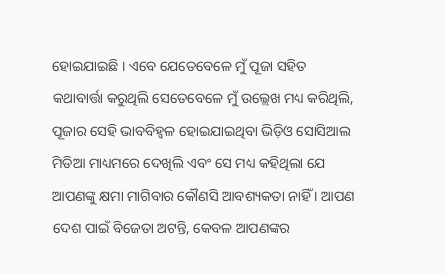ହୋଇଯାଇଛି । ଏବେ ଯେତେବେଳେ ମୁଁ ପୂଜା ସହିତ କଥାବାର୍ତ୍ତା କରୁଥିଲି ସେତେବେଳେ ମୁଁ ଉଲ୍ଲେଖ ମଧ୍ୟ କରିଥିଲି, ପୂଜାର ସେହି ଭାବବିହ୍ୱଳ ହୋଇଯାଇଥିବା ଭିଡ଼ିଓ ସୋସିଆଲ ମିଡିଆ ମାଧ୍ୟମରେ ଦେଖିଲି ଏବଂ ସେ ମଧ୍ୟ କହିଥିଲା ଯେ ଆପଣଙ୍କୁ କ୍ଷମା ମାଗିବାର କୌଣସି ଆବଶ୍ୟକତା ନାହିଁ । ଆପଣ ଦେଶ ପାଇଁ ବିଜେତା ଅଟନ୍ତି, କେବଳ ଆପଣଙ୍କର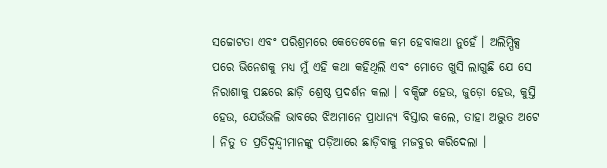ସଚ୍ଚୋଟତା ଏବଂ ପରିଶ୍ରମରେ କେତେବେଳେ କମ ହେବାକଥା ନୁହେଁ । ଅଲିମ୍ପିକ୍ସ ପରେ ଭିନେଶକୁ ମଧ୍ୟ ମୁଁ ଏହି କଥା କହିଥିଲି ଏବଂ ମୋତେ ଖୁସି ଲାଗୁଛି ଯେ ସେ ନିରାଶାକୁ ପଛରେ ଛାଡ଼ି ଶ୍ରେଷ୍ଠ ପ୍ରଦର୍ଶନ କଲା । ବକ୍ସିଙ୍ଗ ହେଉ, ଜୁଡ଼ୋ ହେଉ, କୁସ୍ତି ହେଉ, ଯେଉଁଭଳି ଭାବରେ ଝିଅମାନେ ପ୍ରାଧାନ୍ୟ ବିସ୍ତାର କଲେ, ତାହା ଅଦ୍ଭୁତ ଅଟେ । ନିତୁ ତ ପ୍ରତିଦ୍ୱନ୍ଦ୍ୱୀମାନଙ୍କୁ ପଡ଼ିଆରେ ଛାଡ଼ିବାକୁ ମଜବୁର କରିଦେଲା ।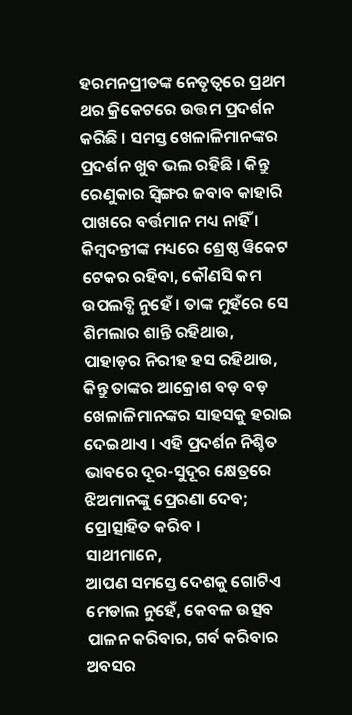ହରମନପ୍ରୀତଙ୍କ ନେତୃତ୍ୱରେ ପ୍ରଥମ ଥର କ୍ରିକେଟରେ ଉତ୍ତମ ପ୍ରଦର୍ଶନ କରିଛି । ସମସ୍ତ ଖେଳାଳିମାନଙ୍କର ପ୍ରଦର୍ଶନ ଖୁବ ଭଲ ରହିଛି । କିନ୍ତୁ ରେଣୁକାର ସ୍ୱିଙ୍ଗର ଜବାବ କାହାରି ପାଖରେ ବର୍ତ୍ତମାନ ମଧ୍ୟ ନାହିଁ । କିମ୍ବଦନ୍ତୀଙ୍କ ମଧ୍ୟରେ ଶ୍ରେଷ୍ଠ ୱିକେଟ ଟେକର ରହିବା, କୌଣସି କମ ଉପଲବ୍ଧି ନୁହେଁ । ତାଙ୍କ ମୁହଁରେ ସେ ଶିମଲାର ଶାନ୍ତି ରହିଥାଉ, ପାହାଡ଼ର ନିରୀହ ହସ ରହିଥାଉ, କିନ୍ତୁ ତାଙ୍କର ଆକ୍ରୋଶ ବଡ଼ ବଡ଼ ଖେଳାଳିମାନଙ୍କର ସାହସକୁ ହରାଇ ଦେଇଥାଏ । ଏହି ପ୍ରଦର୍ଶନ ନିଶ୍ଚିତ ଭାବରେ ଦୂର-ସୁଦୂର କ୍ଷେତ୍ରରେ ଝିଅମାନଙ୍କୁ ପ୍ରେରଣା ଦେବ; ପ୍ରୋତ୍ସାହିତ କରିବ ।
ସାଥୀମାନେ,
ଆପଣ ସମସ୍ତେ ଦେଶକୁ ଗୋଟିଏ ମେଡାଲ ନୁହେଁ, କେବଳ ଉତ୍ସବ ପାଳନ କରିବାର, ଗର୍ବ କରିବାର ଅବସର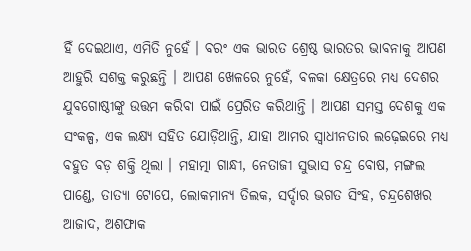ହିଁ ଦେଇଥାଏ, ଏମିତି ନୁହେଁ । ବରଂ ଏକ ଭାରତ ଶ୍ରେଷ୍ଠ ଭାରତର ଭାବନାକୁ ଆପଣ ଆହୁରି ସଶକ୍ତ କରୁଛନ୍ତି । ଆପଣ ଖେଳରେ ନୁହେଁ, ବଳକା କ୍ଷେତ୍ରରେ ମଧ୍ୟ ଦେଶର ଯୁବଗୋଷ୍ଠୀଙ୍କୁ ଉତ୍ତମ କରିବା ପାଇଁ ପ୍ରେରିତ କରିଥାନ୍ତି । ଆପଣ ସମସ୍ତ ଦେଶକୁ ଏକ ସଂକଳ୍ପ, ଏକ ଲକ୍ଷ୍ୟ ସହିତ ଯୋଡ଼ିଥାନ୍ତି, ଯାହା ଆମର ସ୍ୱାଧୀନତାର ଲଢ଼େଇରେ ମଧ୍ୟ ବହୁତ ବଡ଼ ଶକ୍ତି ଥିଲା । ମହାତ୍ମା ଗାନ୍ଧୀ, ନେତାଜୀ ସୁଭାସ ଚନ୍ଦ୍ର ବୋଷ, ମଙ୍ଗଲ ପାଣ୍ଡେ, ତାତ୍ୟା ଟୋପେ, ଲୋକମାନ୍ୟ ତିଲକ, ସର୍ଦ୍ଦାର ଭଗତ ସିଂହ, ଚନ୍ଦ୍ରଶେଖର ଆଜାଦ, ଅଶଫାକ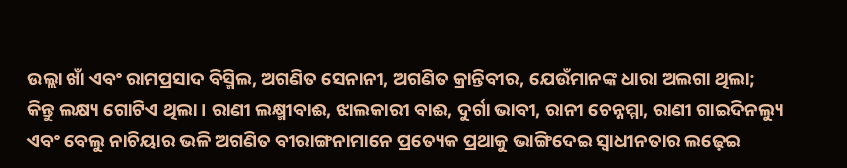ଉଲ୍ଲା ଖାଁ ଏବଂ ରାମପ୍ରସାଦ ବିସ୍ମିଲ, ଅଗଣିତ ସେନାନୀ, ଅଗଣିତ କ୍ରାନ୍ତିବୀର, ଯେଉଁମାନଙ୍କ ଧାରା ଅଲଗା ଥିଲା; କିନ୍ତୁ ଲକ୍ଷ୍ୟ ଗୋଟିଏ ଥିଲା । ରାଣୀ ଲକ୍ଷ୍ମୀବାଈ, ଝାଲକାରୀ ବାଈ, ଦୁର୍ଗା ଭାବୀ, ରାନୀ ଚେନ୍ନମ୍ମା, ରାଣୀ ଗାଇଦିନଲ୍ୟୁ ଏବଂ ବେଲୁ ନାଚିୟାର ଭଳି ଅଗଣିତ ବୀରାଙ୍ଗନାମାନେ ପ୍ରତ୍ୟେକ ପ୍ରଥାକୁ ଭାଙ୍ଗିଦେଇ ସ୍ୱାଧୀନତାର ଲଢ଼େଇ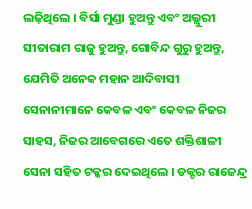ଲଢ଼ିଥିଲେ । ବିର୍ସା ମୁଣ୍ଡା ହୁଅନ୍ତୁ ଏବଂ ଅଲ୍ଲୁରୀ ସୀତାରାମ ରାଜୁ ହୁଅନ୍ତୁ, ଗୋବିନ୍ଦ ଗୁରୁ ହୁଅନ୍ତୁ, ଯେମିତି ଅନେକ ମହାନ ଆଦିବାସୀ ସେନାନୀମାନେ କେବଳ ଏବଂ କେବଳ ନିଜର ସାହସ, ନିଜର ଆବେଗରେ ଏତେ ଶକ୍ତିଶାଳୀ ସେନା ସହିତ ଟକ୍କର ଦେଇଥିଲେ । ଡକ୍ଟର ରାଜେନ୍ଦ୍ର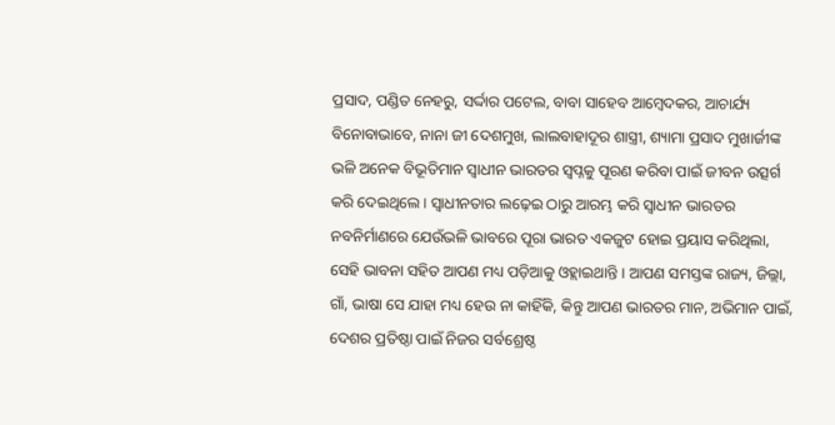ପ୍ରସାଦ, ପଣ୍ଡିତ ନେହରୁ, ସର୍ଦ୍ଦାର ପଟେଲ, ବାବା ସାହେବ ଆମ୍ବେଦକର, ଆଚାର୍ଯ୍ୟ ବିନୋବାଭାବେ, ନାନା ଜୀ ଦେଶମୁଖ, ଲାଲବାହାଦୂର ଶାସ୍ତ୍ରୀ, ଶ୍ୟାମା ପ୍ରସାଦ ମୁଖାର୍ଜୀଙ୍କ ଭଳି ଅନେକ ବିଭୂତିମାନ ସ୍ୱାଧୀନ ଭାରତର ସ୍ୱପ୍ନକୁ ପୂରଣ କରିବା ପାଇଁ ଜୀବନ ଉତ୍ସର୍ଗ କରି ଦେଇଥିଲେ । ସ୍ୱାଧୀନତାର ଲଢ଼େଇ ଠାରୁ ଆରମ୍ଭ କରି ସ୍ୱାଧୀନ ଭାରତର ନବନିର୍ମାଣରେ ଯେଉଁଭଳି ଭାବରେ ପୂରା ଭାରତ ଏକଜୁଟ ହୋଇ ପ୍ରୟାସ କରିଥିଲା, ସେହି ଭାବନା ସହିତ ଆପଣ ମଧ୍ୟ ପଡ଼ିଆକୁ ଓହ୍ଲାଇଥାନ୍ତି । ଆପଣ ସମସ୍ତଙ୍କ ରାଜ୍ୟ, ଜିଲ୍ଲା, ଗାଁ, ଭାଷା ସେ ଯାହା ମଧ୍ୟ ହେଉ ନା କାହିଁକି, କିନ୍ତୁ ଆପଣ ଭାରତର ମାନ, ଅଭିମାନ ପାଇଁ, ଦେଶର ପ୍ରତିଷ୍ଠା ପାଇଁ ନିଜର ସର୍ବଶ୍ରେଷ୍ଠ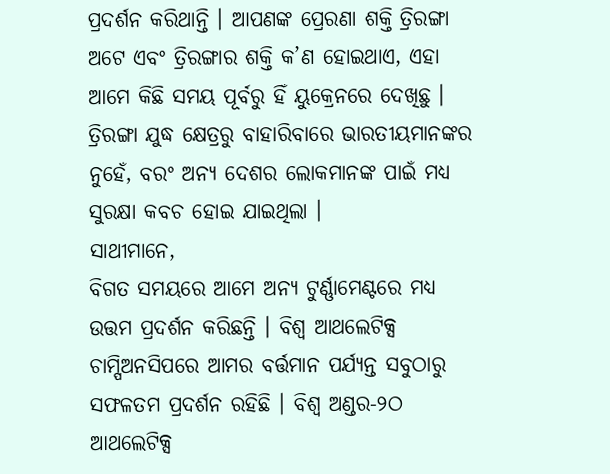ପ୍ରଦର୍ଶନ କରିଥାନ୍ତି । ଆପଣଙ୍କ ପ୍ରେରଣା ଶକ୍ତି ତ୍ରିରଙ୍ଗା ଅଟେ ଏବଂ ତ୍ରିରଙ୍ଗାର ଶକ୍ତି କ’ଣ ହୋଇଥାଏ, ଏହା ଆମେ କିଛି ସମୟ ପୂର୍ବରୁ ହିଁ ୟୁକ୍ରେନରେ ଦେଖିଛୁ । ତ୍ରିରଙ୍ଗା ଯୁଦ୍ଧ କ୍ଷେତ୍ରରୁ ବାହାରିବାରେ ଭାରତୀୟମାନଙ୍କର ନୁହେଁ, ବରଂ ଅନ୍ୟ ଦେଶର ଲୋକମାନଙ୍କ ପାଇଁ ମଧ୍ୟ ସୁରକ୍ଷା କବଚ ହୋଇ ଯାଇଥିଲା ।
ସାଥୀମାନେ,
ବିଗତ ସମୟରେ ଆମେ ଅନ୍ୟ ଟୁର୍ଣ୍ଣାମେଣ୍ଟରେ ମଧ୍ୟ ଉତ୍ତମ ପ୍ରଦର୍ଶନ କରିଛନ୍ତି । ବିଶ୍ୱ ଆଥଲେଟିକ୍ସ ଚାମ୍ପିଅନସିପରେ ଆମର ବର୍ତ୍ତମାନ ପର୍ଯ୍ୟନ୍ତ ସବୁଠାରୁ ସଫଳତମ ପ୍ରଦର୍ଶନ ରହିଛି । ବିଶ୍ୱ ଅଣ୍ଡର-୨ଠ ଆଥଲେଟିକ୍ସ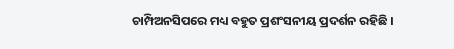ଚାମ୍ପିଅନସିପରେ ମଧ୍ୟ ବହୁତ ପ୍ରଶଂସନୀୟ ପ୍ରଦର୍ଶନ ରହିଛି ।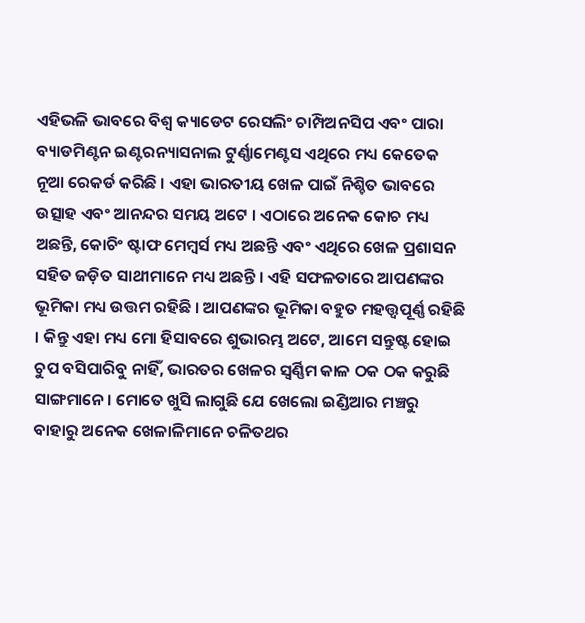ଏହିଭଳି ଭାବରେ ବିଶ୍ୱ କ୍ୟାଡେଟ ରେସଲିଂ ଚାମ୍ପିଅନସିପ ଏବଂ ପାରା ବ୍ୟାଡମିଣ୍ଟନ ଇଣ୍ଟରନ୍ୟାସନାଲ ଟୁର୍ଣ୍ଣାମେଣ୍ଟସ ଏଥିରେ ମଧ୍ୟ କେତେକ ନୂଆ ରେକର୍ଡ କରିଛି । ଏହା ଭାରତୀୟ ଖେଳ ପାଇଁ ନିଶ୍ଚିତ ଭାବରେ ଉତ୍ସାହ ଏବଂ ଆନନ୍ଦର ସମୟ ଅଟେ । ଏଠାରେ ଅନେକ କୋଚ ମଧ୍ୟ ଅଛନ୍ତି, କୋଚିଂ ଷ୍ଟାଫ ମେମ୍ବର୍ସ ମଧ୍ୟ ଅଛନ୍ତି ଏବଂ ଏଥିରେ ଖେଳ ପ୍ରଶାସନ ସହିତ ଜଡ଼ିତ ସାଥୀମାନେ ମଧ୍ୟ ଅଛନ୍ତି । ଏହି ସଫଳତାରେ ଆପଣଙ୍କର ଭୂମିକା ମଧ୍ୟ ଉତ୍ତମ ରହିଛି । ଆପଣଙ୍କର ଭୂମିକା ବହୁତ ମହତ୍ତ୍ୱପୂର୍ଣ୍ଣ ରହିଛି । କିନ୍ତୁ ଏହା ମଧ୍ୟ ମୋ ହିସାବରେ ଶୁଭାରମ୍ଭ ଅଟେ, ଆମେ ସନ୍ତୁଷ୍ଟ ହୋଇ ଚୁପ ବସିପାରିବୁ ନାହିଁ, ଭାରତର ଖେଳର ସ୍ୱର୍ଣ୍ଣିମ କାଳ ଠକ ଠକ କରୁଛି ସାଙ୍ଗମାନେ । ମୋତେ ଖୁସି ଲାଗୁଛି ଯେ ଖେଲୋ ଇଣ୍ଡିଆର ମଞ୍ଚରୁ ବାହାରୁ ଅନେକ ଖେଳାଳିମାନେ ଚଳିତଥର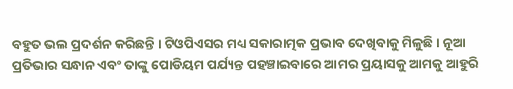ବହୁତ ଭଲ ପ୍ରଦର୍ଶନ କରିଛନ୍ତି । ଟିଓପିଏସର ମଧ୍ୟ ସକାରାତ୍ମକ ପ୍ରଭାବ ଦେଖିବାକୁ ମିଳୁଛି । ନୂଆ ପ୍ରତିଭାର ସନ୍ଧାନ ଏବଂ ତାଙ୍କୁ ପୋଡିୟମ ପର୍ଯ୍ୟନ୍ତ ପହଞ୍ଚାଇବାରେ ଆମର ପ୍ରୟାସକୁ ଆମକୁ ଆହୁରି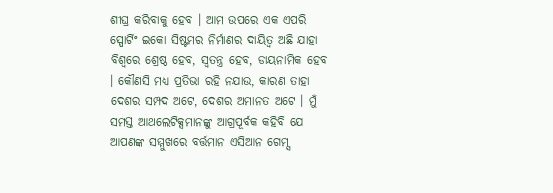ଶୀଘ୍ର କରିବାକୁ ହେବ । ଆମ ଉପରେ ଏକ ଏପରି ସ୍ପୋର୍ଟିଂ ଇକୋ ସିଷ୍ଟମର ନିର୍ମାଣର ଦାୟିତ୍ୱ ଅଛି ଯାହା ବିଶ୍ୱରେ ଶ୍ରେଷ୍ଠ ହେବ, ସ୍ୱତନ୍ତ୍ର ହେବ, ଡାୟନାମିକ ହେବ । କୌଣସି ମଧ୍ୟ ପ୍ରତିଭା ରହି ନଯାଉ, କାରଣ ତାହା ଦେଶର ସମ୍ପଦ ଅଟେ, ଦେଶର ଅମାନତ ଅଟେ । ମୁଁ ସମସ୍ତ ଆଥଲେଟିକ୍ସମାନଙ୍କୁ ଆଗ୍ରପୂର୍ବକ କହିବି ଯେ ଆପଣଙ୍କ ସମ୍ମୁଖରେ ବର୍ତ୍ତମାନ ଏସିଆନ ଗେମ୍ସ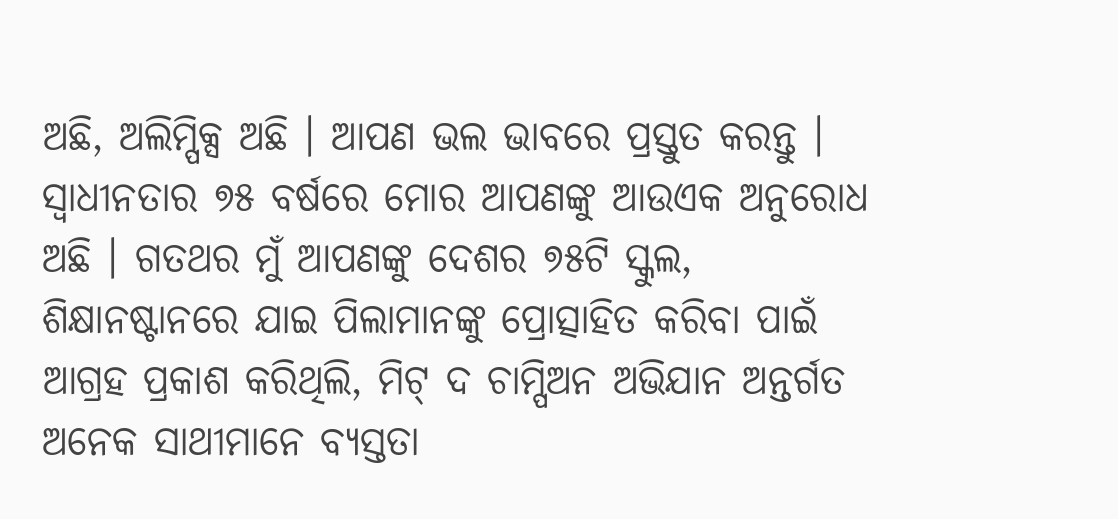ଅଛି, ଅଲିମ୍ପିକ୍ସ ଅଛି । ଆପଣ ଭଲ ଭାବରେ ପ୍ରସ୍ତୁତ କରନ୍ତୁ । ସ୍ୱାଧୀନତାର ୭୫ ବର୍ଷରେ ମୋର ଆପଣଙ୍କୁ ଆଉଏକ ଅନୁରୋଧ ଅଛି । ଗତଥର ମୁଁ ଆପଣଙ୍କୁ ଦେଶର ୭୫ଟି ସ୍କୁଲ, ଶିକ୍ଷାନଷ୍ଟାନରେ ଯାଇ ପିଲାମାନଙ୍କୁ ପ୍ରୋତ୍ସାହିତ କରିବା ପାଇଁ ଆଗ୍ରହ ପ୍ରକାଶ କରିଥିଲି, ମିଟ୍ ଦ ଚାମ୍ପିଅନ ଅଭିଯାନ ଅନ୍ତର୍ଗତ ଅନେକ ସାଥୀମାନେ ବ୍ୟସ୍ତତା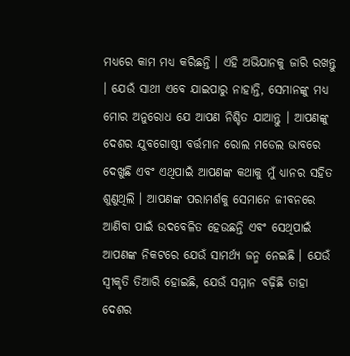ମଧ୍ୟରେ କାମ ମଧ୍ୟ କରିଛନ୍ତି । ଏହି ଅଭିଯାନକୁ ଜାରି ରଖନ୍ତୁ । ଯେଉଁ ସାଥୀ ଏବେ ଯାଇପାରୁ ନାହାନ୍ତି, ସେମାନଙ୍କୁ ମଧ୍ୟ ମୋର ଅନୁରୋଧ ଯେ ଆପଣ ନିଶ୍ଚିତ ଯାଆନ୍ତୁ । ଆପଣଙ୍କୁ ଦେଶର ଯୁବଗୋଷ୍ଠୀ ବର୍ତ୍ତମାନ ରୋଲ ମଡେଲ ଭାବରେ ଦେଖୁଛି ଏବଂ ଏଥିପାଇଁ ଆପଣଙ୍କ କଥାକୁ ମୁଁ ଧ୍ୟାନର ସହିତ ଶୁଣୁଥିଲି । ଆପଣଙ୍କ ପରାମର୍ଶକୁ ସେମାନେ ଜୀବନରେ ଆଣିବା ପାଇଁ ଉଦବେଳିତ ହେଉଛନ୍ତି ଏବଂ ସେଥିପାଇଁ ଆପଣଙ୍କ ନିକଟରେ ଯେଉଁ ସାମର୍ଥ୍ୟ ଜନ୍ମ ନେଇଛି । ଯେଉଁ ସ୍ୱୀକୃତି ତିଆରି ହୋଇଛି, ଯେଉଁ ସମ୍ମାନ ବଢ଼ିଛି ତାହା ଦେଶର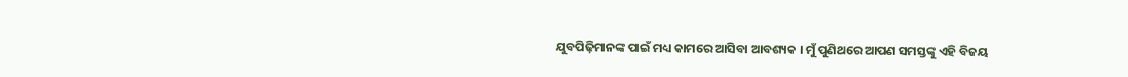ଯୁବପିଢ଼ିମାନଙ୍କ ପାଇଁ ମଧ୍ୟ କାମରେ ଆସିବା ଆବଶ୍ୟକ । ମୁଁ ପୁଣିଥରେ ଆପଣ ସମସ୍ତଙ୍କୁ ଏହି ବିଜୟ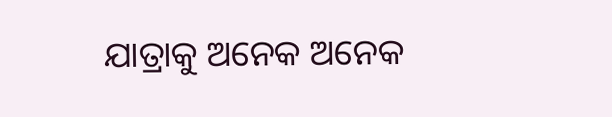ଯାତ୍ରାକୁ ଅନେକ ଅନେକ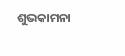ଶୁଭକାମନା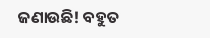ଜଣାଉଛି! ବହୁତ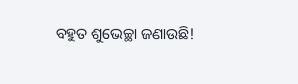ବହୁତ ଶୁଭେଚ୍ଛା ଜଣାଉଛି!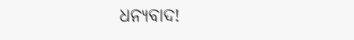ଧନ୍ୟବାଦ!